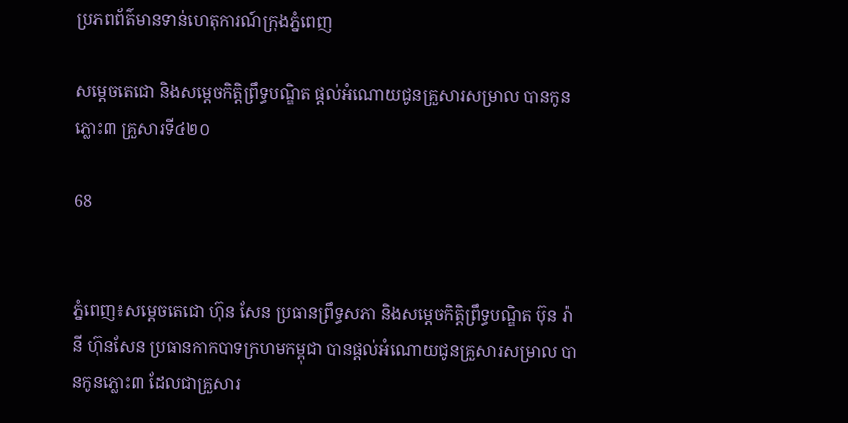ប្រភពព័ត៌មានទាន់ហេតុការណ៍ក្រុងភ្នំពេញ

សម្តេចតេជោ និងសម្តេចកិត្តិព្រឹទ្ធបណ្ឌិត ផ្តល់អំណោយជូនគ្រួសារសម្រាល បានកូនភ្លោះ៣ គ្រួសារទី៤២០

68


ភ្នំពេញ៖សម្តេចតេជោ ហ៊ុន សែន ប្រធានព្រឹទ្ធសភា និងសម្តេចកិត្តិព្រឹទ្ធបណ្ឌិត ប៊ុន រ៉ានី ហ៊ុនសែន ប្រធានកាកបាទក្រហមកម្ពុជា បានផ្តល់អំណោយជូនគ្រួសារសម្រាល បានកូនភ្លោះ៣ ដែលជាគ្រួសារ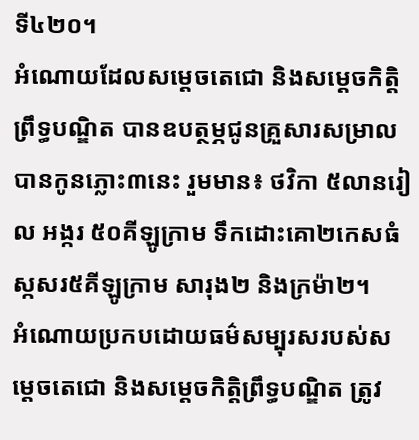ទី៤២០។
អំណោយដែលសម្តេចតេជោ និងសម្តេចកិត្តិព្រឹទ្ធបណ្ឌិត បានឧបត្ថម្ភជូនគ្រួសារសម្រាលបានកូនភ្លោះ៣នេះ រួមមាន៖ ថវិកា ៥លានរៀល អង្ករ ៥០គីឡូក្រាម ទឹកដោះគោ២កេសធំ ស្កសរ៥គីឡូក្រាម សារុង២ និងក្រម៉ា២។
អំណោយប្រកបដោយធម៌សម្បុរសរបស់សម្តេចតេជោ និងសម្តេចកិត្តិព្រឹទ្ធបណ្ឌិត ត្រូវ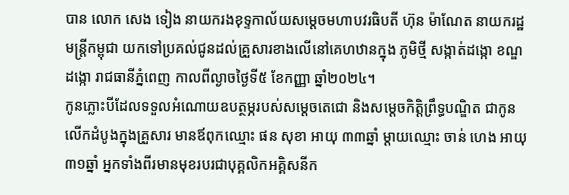បាន លោក សេង ទៀង នាយករងខុទ្ទកាល័យសម្តេចមហាបវរធិបតី ហ៊ុន ម៉ាណែត នាយករដ្ឋមន្ត្រីកម្ពុជា យកទៅប្រគល់ជូនដល់គ្រួសារខាងលើនៅគេហឋានក្នុង ភូមិថ្មី សង្កាត់ដង្កោ ខណ្ឌដង្កោ រាជធានីភ្នំពេញ កាលពីល្ងាចថ្ងៃទី៥ ខែកញ្ញា ឆ្នាំ២០២៤។
កូនភ្លោះបីដែលទទួលអំណោយឧបត្ថម្ភរបស់សម្តេចតេជោ និងសម្តេចកិត្តិព្រឹទ្ធបណ្ឌិត ជាកូនលើកដំបូងក្នុងគ្រួសារ មានឪពុកឈ្មោះ ផន សុខា អាយុ ៣៣ឆ្នាំ ម្តាយឈ្មោះ ចាន់ ហេង អាយុ ៣១ឆ្នាំ អ្នកទាំងពីរមានមុខរបរជាបុគ្គលិកអគ្គិសនីក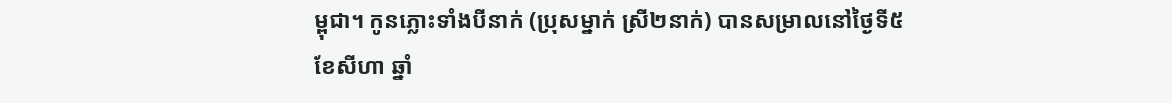ម្ពុជា។ កូនភ្លោះទាំងបីនាក់ (ប្រុសម្នាក់ ស្រី២នាក់) បានសម្រាលនៅថ្ងៃទី៥ ខែសីហា ឆ្នាំ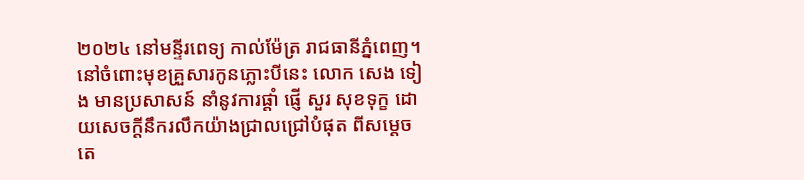២០២៤ នៅមន្ទីរពេទ្យ កាល់ម៉ែត្រ រាជធានីភ្នំពេញ។
នៅចំពោះមុខគ្រួសារកូនភ្លោះបីនេះ លោក សេង ទៀង មានប្រសាសន៍ នាំនូវការផ្តាំ ផ្ញើ សួរ សុខទុក្ខ ដោយសេចក្តីនឹករលឹកយ៉ាងជ្រាលជ្រៅបំផុត ពីសម្តេចតេ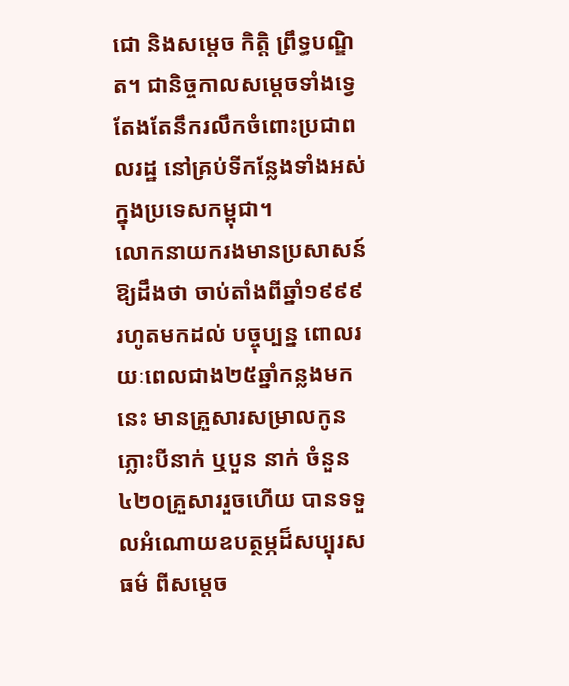ជោ និងសម្តេច កិត្តិ ព្រឹទ្ធបណ្ឌិត។ ជានិច្ចកាលសម្តេចទាំងទ្វេ តែងតែនឹករលឹកចំពោះប្រជាពលរដ្ឋ នៅគ្រប់ទីកន្លែងទាំងអស់ក្នុងប្រទេសកម្ពុជា។
លោកនាយករងមានប្រសាសន៍ឱ្យដឹងថា ចាប់តាំងពីឆ្នាំ១៩៩៩ រហូតមកដល់ បច្ចុប្បន្ន ពោលរយៈពេលជាង២៥ឆ្នាំកន្លងមកនេះ មានគ្រួសារសម្រាលកូនភ្លោះបីនាក់ ឬបួន នាក់ ចំនួន៤២០គ្រួសាររួចហើយ បានទទួលអំណោយឧបត្ថម្ភដ៏សប្បុរសធម៌ ពីសម្តេច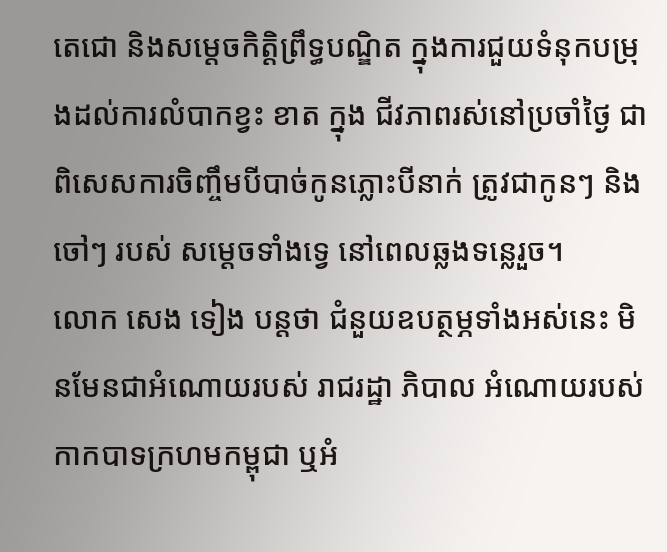តេជោ និងសម្តេចកិត្តិព្រឹទ្ធបណ្ឌិត ក្នុងការជួយទំនុកបម្រុងដល់ការលំបាកខ្វះ ខាត ក្នុង ជីវភាពរស់នៅប្រចាំថ្ងៃ ជាពិសេសការចិញ្ចឹមបីបាច់កូនភ្លោះបីនាក់ ត្រូវជាកូនៗ និងចៅៗ របស់ សម្តេចទាំងទ្វេ នៅពេលឆ្លងទន្លេរួច។
លោក សេង ទៀង បន្តថា ជំនួយឧបត្ថម្ភទាំងអស់នេះ មិនមែនជាអំណោយរបស់ រាជរដ្ឋា ភិបាល អំណោយរបស់កាកបាទក្រហមកម្ពុជា ឬអំ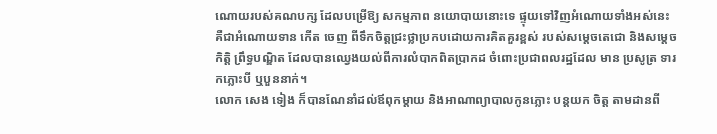ណោយរបស់គណបក្ស ដែលបម្រើឱ្យ សកម្មភាព នយោបាយនោះទេ ផ្ទុយទៅវិញអំណោយទាំងអស់នេះ គឺជាអំណោយទាន កើត ចេញ ពីទឹកចិត្តជ្រះថ្លាប្រកបដោយការគិតគួរខ្ពស់ របស់សម្តេចតេជោ និងសម្តេច កិត្តិ ព្រឹទ្ធបណ្ឌិត ដែលបានឈ្វេងយល់ពីការលំបាកពិតប្រាកដ ចំពោះប្រជាពលរដ្ឋដែល មាន ប្រសូត្រ ទារកភ្លោះបី ឬបួននាក់។
លោក សេង ទៀង ក៏បានណែនាំដល់ឪពុកម្តាយ និងអាណាព្យាបាលកូនភ្លោះ បន្តយក ចិត្ត តាមដានពី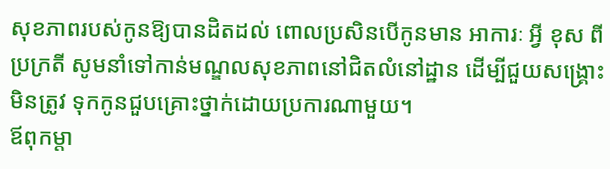សុខភាពរបស់កូនឱ្យបានដិតដល់ ពោលប្រសិនបើកូនមាន អាការៈ អ្វី ខុស ពីប្រក្រតី សូមនាំទៅកាន់មណ្ឌលសុខភាពនៅជិតលំនៅដ្ឋាន ដើម្បីជួយសង្រ្គោះ មិនត្រូវ ទុកកូនជួបគ្រោះថ្នាក់ដោយប្រការណាមួយ។
ឪពុកម្តា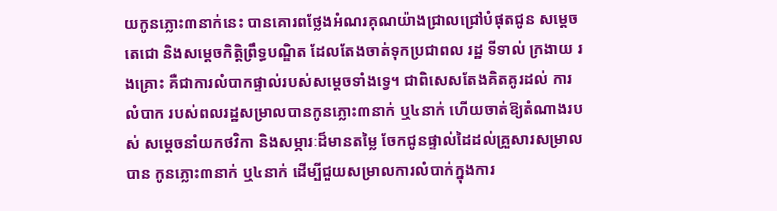យកូនភ្លោះ៣នាក់នេះ បានគោរពថ្លែងអំណរគុណយ៉ាងជ្រាលជ្រៅបំផុតជូន សម្តេចតេជោ និងសម្តេចកិត្តិព្រឹទ្ធបណ្ឌិត ដែលតែងចាត់ទុកប្រជាពល រដ្ឋ ទីទាល់ ក្រងាយ រងគ្រោះ គឺជាការលំបាកផ្ទាល់របស់សម្តេចទាំងទ្វេ។ ជាពិសេសតែងគិតគូរដល់ ការ លំបាក របស់ពលរដ្ឋសម្រាលបានកូនភ្លោះ៣នាក់ ឬ៤នាក់ ហើយចាត់ឱ្យតំណាងរបស់ សម្តេចនាំយកថវិកា និងសម្ភារៈដ៏មានតម្លៃ ចែកជូនផ្ទាល់ដៃដល់គ្រួសារសម្រាល បាន កូនភ្លោះ៣នាក់ ឬ៤នាក់ ដើម្បីជួយសម្រាលការលំបាក់ក្នុងការ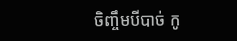ចិញ្ចឹមបីបាច់ កូ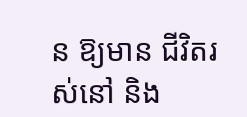ន ឱ្យមាន ជីវិតរស់នៅ និង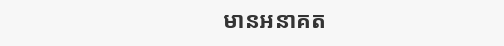មានអនាគត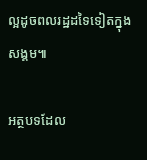ល្អដូចពលរដ្ឋដទៃទៀតក្នុងសង្គម៕

អត្ថបទដែល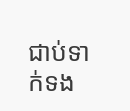ជាប់ទាក់ទង